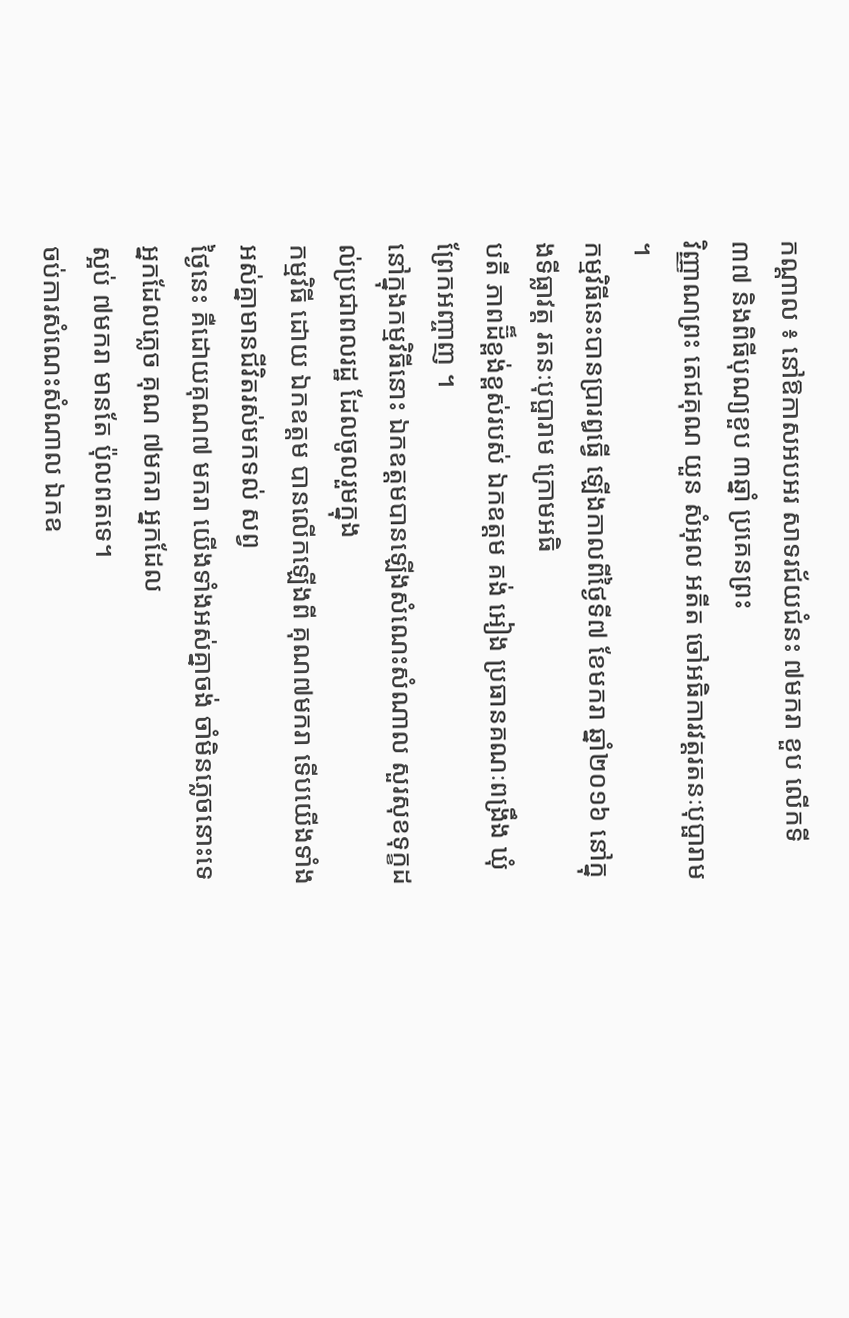កណ្តាល ៖ នៅឱកាសអបអរ សាទរជ័យជំនះ ៧មករា ខួប លើកទី៣៧ និងពិធីបុណ្យខួប ៣ឆ្នាំ ប្រគេនព្រះ
វិញ្ញាណព្រះ តេជគុណ យួន សំអុល អតីត ចៅអធិការវត្តរតនៈបុប្ផារាម ។
កម្មវិធីនេះបានប្រារឰធ្វើ ឡើងកាលពីថ្ងៃទី៧ ខែមករា ឆ្នាំ២០១៦ នៅក្នុងទីធ្លាវត្ត រតនៈបុប្ផារាម ក្រោមអធិ
បតី ភាពដ៊៏ខ្ពង់ខ្ពស់របស់ ឯកឧត្តម គង់ អៀង ប្រធានគណៈពង្រឹង ឃុំព្រែកអញ្ចាញ ។
នៅក្នុងកម្មវិធីនោះ ឯកឧត្តមបានឡើងសំណេះសំណាល សួរសុខទុក្ខដល់ប្រជាពលរដ្ឋ ដែលចូលរួមក្នុង
កម្មវិធី ដោយ ឯកឧត្តម បានលើកឡើងពី គុណ៧មករា ទើបយើងទាំង អស់គ្នាមានជីវិតរស់មកទល់ សព្វ
ថ្ងៃនេះ គឺដោយគុណ៧ មករា យើងទាំងអស់គ្នាចង់ ចាំមិនភ្លេចនោះទេអ្នកដែលភ្លេច គុណ ៧មករា អ្នកដែល
ស្អប់ ៧មករា មានតែ ប៉ុលពតទេ។
ចប់ការសំណេះសំណាល ឯកឧ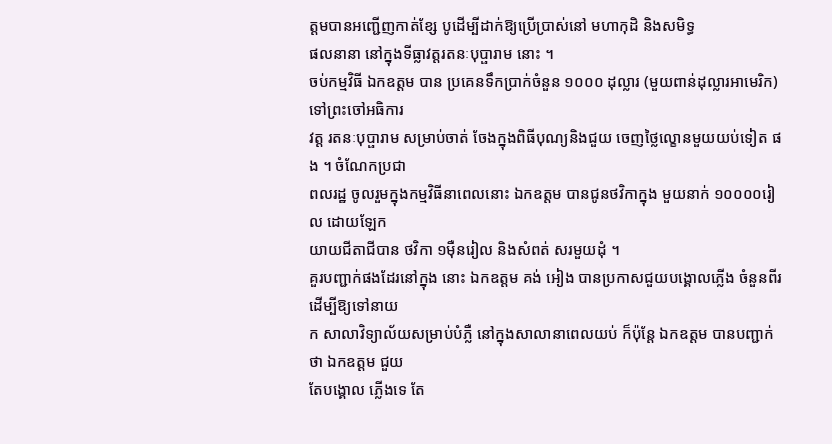ត្តមបានអញ្ជើញកាត់ខ្សែ បូដើម្បីដាក់ឱ្យប្រើប្រាស់នៅ មហាកុដិ និងសមិទ្ធ
ផលនានា នៅក្នុងទីធ្លាវត្តរតនៈបុប្ផារាម នោះ ។
ចប់កម្មវិធី ឯកឧត្តម បាន ប្រគេនទឹកប្រាក់ចំនួន ១០០០ ដុល្លារ (មួយពាន់ដុល្លារអាមេរិក) ទៅព្រះចៅអធិការ
វត្ត រតនៈបុប្ផារាម សម្រាប់ចាត់ ចែងក្នុងពិធីបុណ្យនិងជួយ ចេញថ្លៃល្ខោនមួយយប់ទៀត ផង ។ ចំណែកប្រជា
ពលរដ្ឋ ចូលរួមក្នុងកម្មវិធីនាពេលនោះ ឯកឧត្តម បានជូនថវិកាក្នុង មួយនាក់ ១០០០០រៀល ដោយឡែក
យាយជីតាជីបាន ថវិកា ១ម៉ឺនរៀល និងសំពត់ សរមួយដុំ ។
គួរបញ្ជាក់ផងដែរនៅក្នុង នោះ ឯកឧត្តម គង់ អៀង បានប្រកាសជួយបង្គោលភ្លើង ចំនួនពីរ ដើម្បីឱ្យទៅនាយ
ក សាលាវិទ្យាល័យសម្រាប់បំភ្លឺ នៅក្នុងសាលានាពេលយប់ ក៏ប៉ុន្តែ ឯកឧត្តម បានបញ្ជាក់ ថា ឯកឧត្តម ជួយ
តែបង្គោល ភ្លើងទេ តែ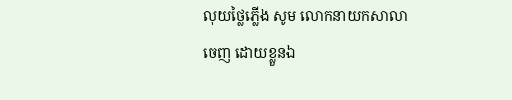លុយថ្លៃភ្លើង សូម លោកនាយកសាលាចេញ ដោយខ្លួនឯ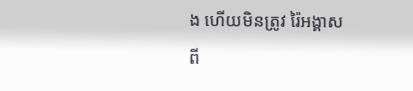ង ហើយមិនត្រូវ រ៉ៃអង្គាស
ពី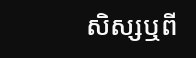សិស្សឬពី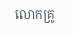លោកគ្រូ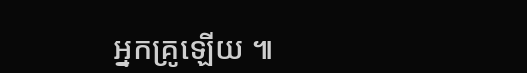អ្នកគ្រូឡើយ ៕